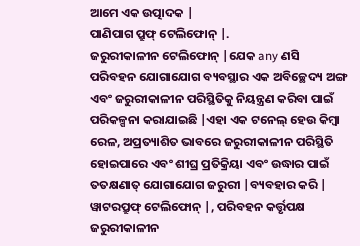ଆମେ ଏକ ଉତ୍ପାଦକ |
ପାଣିପାଗ ପ୍ରୁଫ୍ ଟେଲିଫୋନ୍ |.
ଜରୁରୀକାଳୀନ ଟେଲିଫୋନ୍ |ଯେକ any ଣସି ପରିବହନ ଯୋଗାଯୋଗ ବ୍ୟବସ୍ଥାର ଏକ ଅବିଚ୍ଛେଦ୍ୟ ଅଙ୍ଗ ଏବଂ ଜରୁରୀକାଳୀନ ପରିସ୍ଥିତିକୁ ନିୟନ୍ତ୍ରଣ କରିବା ପାଇଁ ପରିକଳ୍ପନା କରାଯାଇଛି |ଏହା ଏକ ଟନେଲ୍ ହେଉ କିମ୍ବା ରେଳ, ଅପ୍ରତ୍ୟାଶିତ ଭାବରେ ଜରୁରୀକାଳୀନ ପରିସ୍ଥିତି ହୋଇପାରେ ଏବଂ ଶୀଘ୍ର ପ୍ରତିକ୍ରିୟା ଏବଂ ଉଦ୍ଧାର ପାଇଁ ତତକ୍ଷଣାତ୍ ଯୋଗାଯୋଗ ଜରୁରୀ |ବ୍ୟବହାର କରି |
ୱାଟରପ୍ରୁଫ୍ ଟେଲିଫୋନ୍ |, ପରିବହନ କର୍ତ୍ତୃପକ୍ଷ ଜରୁରୀକାଳୀନ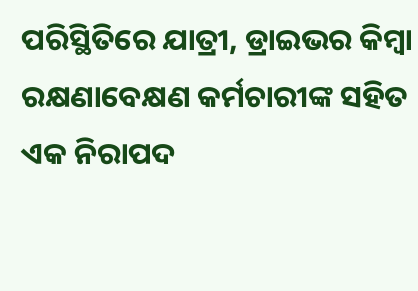ପରିସ୍ଥିତିରେ ଯାତ୍ରୀ, ଡ୍ରାଇଭର କିମ୍ବା ରକ୍ଷଣାବେକ୍ଷଣ କର୍ମଚାରୀଙ୍କ ସହିତ ଏକ ନିରାପଦ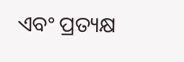ଏବଂ ପ୍ରତ୍ୟକ୍ଷ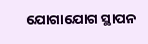ଯୋଗାଯୋଗ ସ୍ଥାପନ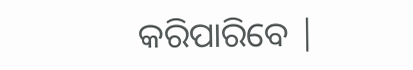କରିପାରିବେ |